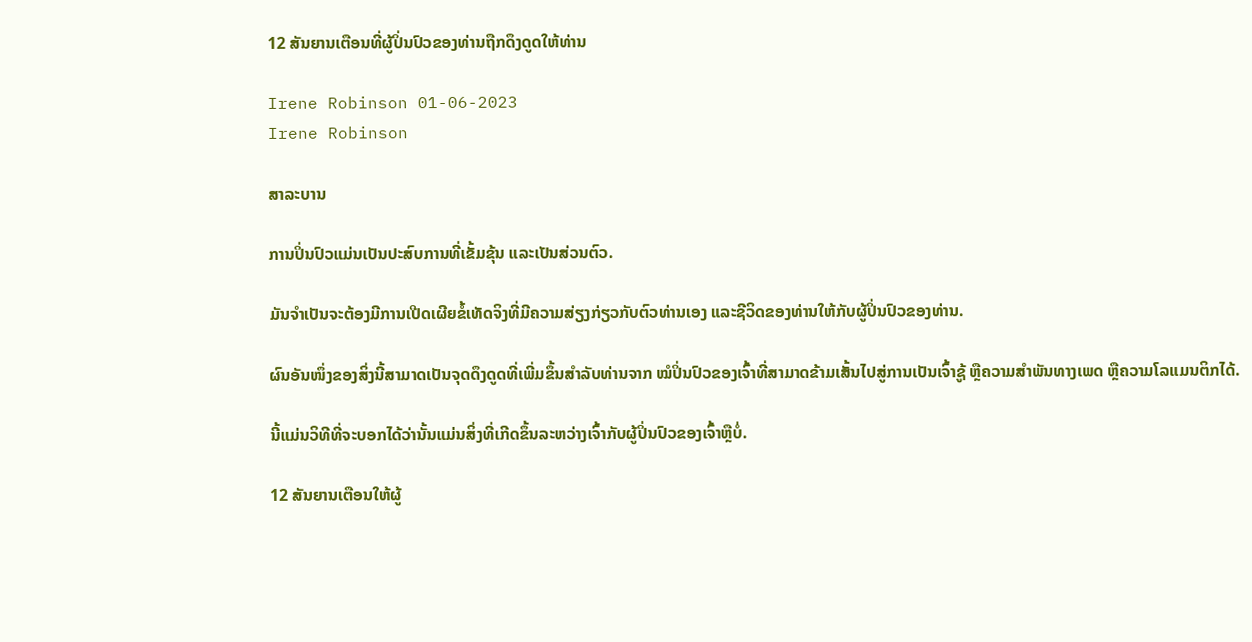12 ສັນຍານເຕືອນທີ່ຜູ້ປິ່ນປົວຂອງທ່ານຖືກດຶງດູດໃຫ້ທ່ານ

Irene Robinson 01-06-2023
Irene Robinson

ສາລະບານ

ການປິ່ນປົວແມ່ນເປັນປະສົບການທີ່ເຂັ້ມຂຸ້ນ ແລະເປັນສ່ວນຕົວ.

ມັນຈຳເປັນຈະຕ້ອງມີການເປີດເຜີຍຂໍ້ເທັດຈິງທີ່ມີຄວາມສ່ຽງກ່ຽວກັບຕົວທ່ານເອງ ແລະຊີວິດຂອງທ່ານໃຫ້ກັບຜູ້ປິ່ນປົວຂອງທ່ານ.

ຜົນອັນໜຶ່ງຂອງສິ່ງນີ້ສາມາດເປັນຈຸດດຶງດູດທີ່ເພີ່ມຂຶ້ນສຳລັບທ່ານຈາກ ໝໍປິ່ນປົວຂອງເຈົ້າທີ່ສາມາດຂ້າມເສັ້ນໄປສູ່ການເປັນເຈົ້າຊູ້ ຫຼືຄວາມສຳພັນທາງເພດ ຫຼືຄວາມໂລແມນຕິກໄດ້.

ນີ້ແມ່ນວິທີທີ່ຈະບອກໄດ້ວ່ານັ້ນແມ່ນສິ່ງທີ່ເກີດຂຶ້ນລະຫວ່າງເຈົ້າກັບຜູ້ປິ່ນປົວຂອງເຈົ້າຫຼືບໍ່.

12 ສັນຍານເຕືອນໃຫ້ຜູ້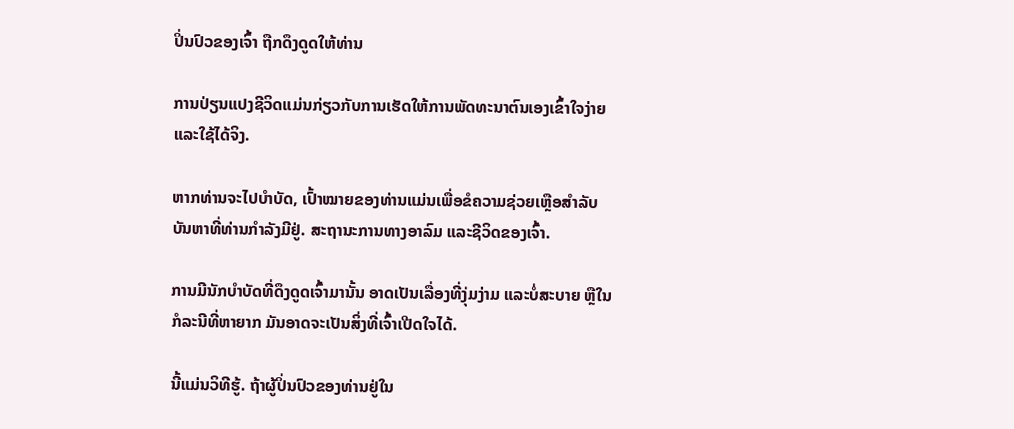ປິ່ນປົວຂອງເຈົ້າ ຖືກດຶງດູດໃຫ້ທ່ານ

ການປ່ຽນແປງຊີວິດແມ່ນກ່ຽວກັບການເຮັດໃຫ້ການພັດທະນາຕົນເອງເຂົ້າໃຈງ່າຍ ແລະໃຊ້ໄດ້ຈິງ.

ຫາກທ່ານຈະໄປບຳບັດ, ເປົ້າໝາຍຂອງທ່ານແມ່ນເພື່ອຂໍຄວາມຊ່ວຍເຫຼືອສຳລັບບັນຫາທີ່ທ່ານກຳລັງມີຢູ່. ສະຖານະການທາງອາລົມ ແລະຊີວິດຂອງເຈົ້າ.

ການມີນັກບຳບັດທີ່ດຶງດູດເຈົ້າມານັ້ນ ອາດເປັນເລື່ອງທີ່ງຸ່ມງ່າມ ແລະບໍ່ສະບາຍ ຫຼືໃນກໍລະນີທີ່ຫາຍາກ ມັນອາດຈະເປັນສິ່ງທີ່ເຈົ້າເປີດໃຈໄດ້.

ນີ້ແມ່ນວິທີຮູ້. ຖ້າຜູ້ປິ່ນປົວຂອງທ່ານຢູ່ໃນ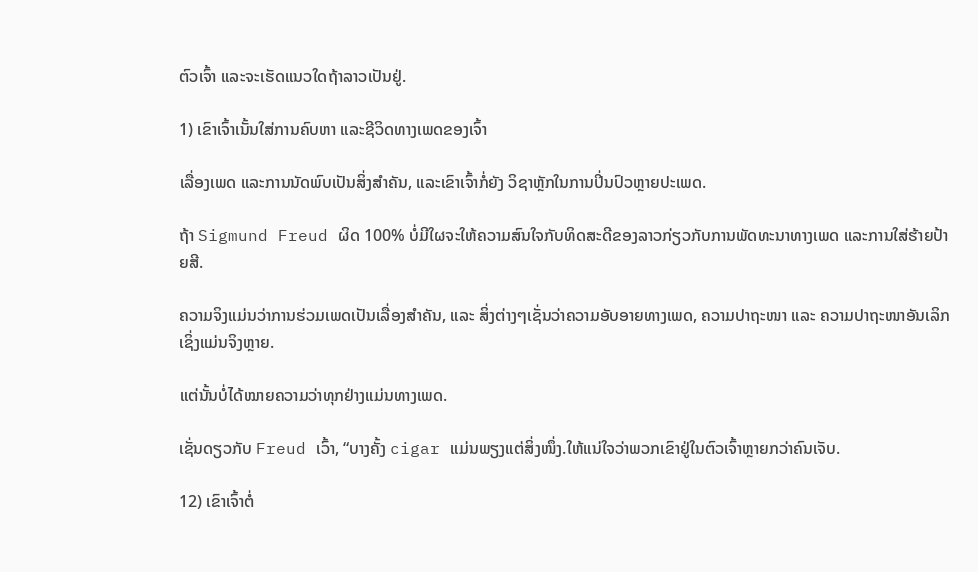ຕົວເຈົ້າ ແລະຈະເຮັດແນວໃດຖ້າລາວເປັນຢູ່.

1) ເຂົາເຈົ້າເນັ້ນໃສ່ການຄົບຫາ ແລະຊີວິດທາງເພດຂອງເຈົ້າ

ເລື່ອງເພດ ແລະການນັດພົບເປັນສິ່ງສຳຄັນ, ແລະເຂົາເຈົ້າກໍ່ຍັງ ວິຊາຫຼັກໃນການປິ່ນປົວຫຼາຍປະເພດ.

ຖ້າ Sigmund Freud ຜິດ 100% ບໍ່ມີໃຜຈະໃຫ້ຄວາມສົນໃຈກັບທິດສະດີຂອງລາວກ່ຽວກັບການພັດທະນາທາງເພດ ແລະການໃສ່ຮ້າຍປ້າຍສີ.

ຄວາມຈິງແມ່ນວ່າການຮ່ວມເພດເປັນເລື່ອງສໍາຄັນ, ແລະ ສິ່ງຕ່າງໆເຊັ່ນວ່າຄວາມອັບອາຍທາງເພດ, ຄວາມປາຖະໜາ ແລະ ຄວາມປາຖະໜາອັນເລິກເຊິ່ງແມ່ນຈິງຫຼາຍ.

ແຕ່ນັ້ນບໍ່ໄດ້ໝາຍຄວາມວ່າທຸກຢ່າງແມ່ນທາງເພດ.

ເຊັ່ນດຽວກັບ Freud ເວົ້າ, “ບາງຄັ້ງ cigar ແມ່ນພຽງແຕ່ສິ່ງໜຶ່ງ.ໃຫ້ແນ່ໃຈວ່າພວກເຂົາຢູ່ໃນຕົວເຈົ້າຫຼາຍກວ່າຄົນເຈັບ.

12) ເຂົາເຈົ້າຕໍ່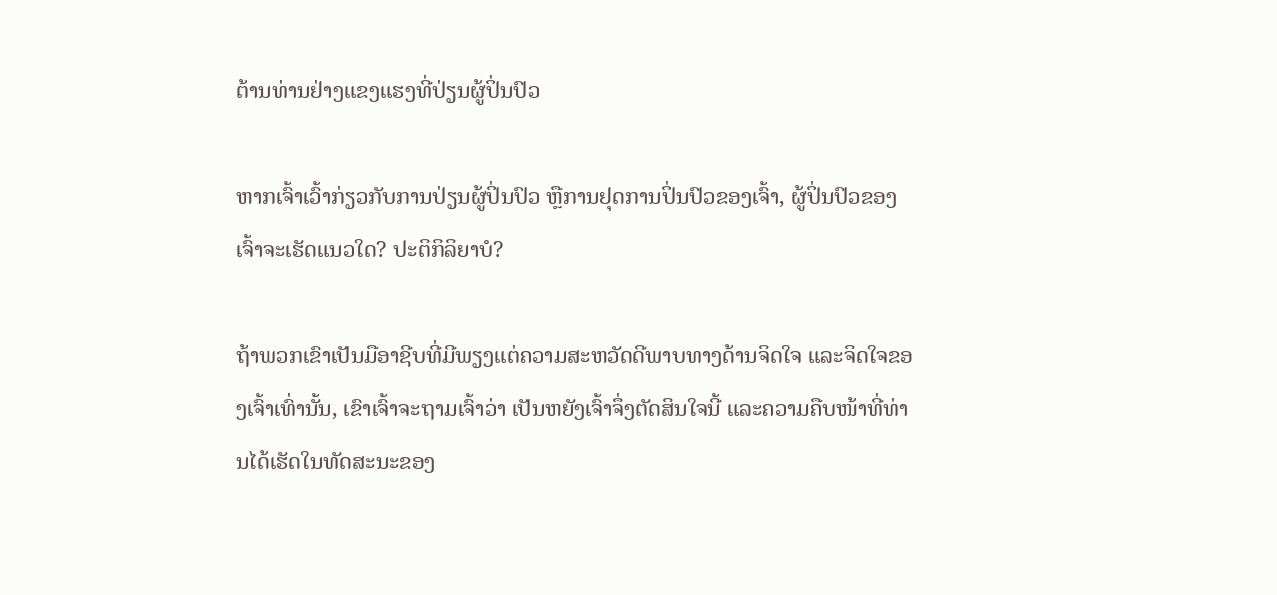ຕ້ານທ່ານຢ່າງແຂງແຮງທີ່ປ່ຽນຜູ້ປິ່ນປົວ

ຫາກເຈົ້າເວົ້າກ່ຽວກັບການປ່ຽນຜູ້ປິ່ນປົວ ຫຼືການຢຸດການປິ່ນປົວຂອງເຈົ້າ, ຜູ້ປິ່ນປົວຂອງເຈົ້າຈະເຮັດແນວໃດ? ປະຕິກິລິຍາບໍ?

ຖ້າພວກເຂົາເປັນມືອາຊີບທີ່ມີພຽງແຕ່ຄວາມສະຫວັດດີພາບທາງດ້ານຈິດໃຈ ແລະຈິດໃຈຂອງເຈົ້າເທົ່ານັ້ນ, ເຂົາເຈົ້າຈະຖາມເຈົ້າວ່າ ເປັນຫຍັງເຈົ້າຈຶ່ງຕັດສິນໃຈນີ້ ແລະຄວາມຄືບໜ້າທີ່ທ່ານໄດ້ເຮັດໃນທັດສະນະຂອງ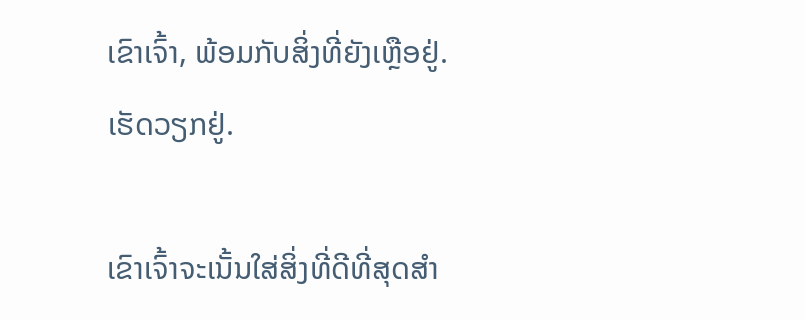ເຂົາເຈົ້າ, ພ້ອມກັບສິ່ງທີ່ຍັງເຫຼືອຢູ່. ເຮັດວຽກຢູ່.

ເຂົາເຈົ້າຈະເນັ້ນໃສ່ສິ່ງທີ່ດີທີ່ສຸດສຳ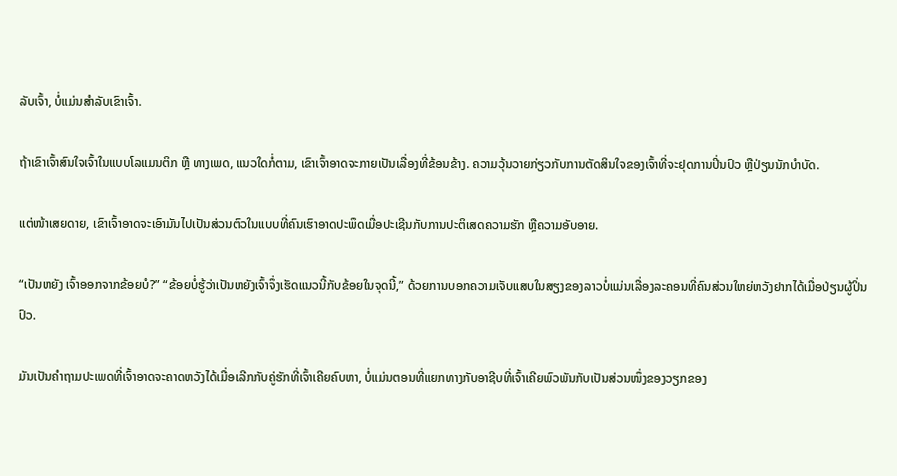ລັບເຈົ້າ, ບໍ່ແມ່ນສຳລັບເຂົາເຈົ້າ.

ຖ້າເຂົາເຈົ້າສົນໃຈເຈົ້າໃນແບບໂລແມນຕິກ ຫຼື ທາງເພດ, ແນວໃດກໍ່ຕາມ, ເຂົາເຈົ້າອາດຈະກາຍເປັນເລື່ອງທີ່ຂ້ອນຂ້າງ. ຄວາມວຸ້ນວາຍກ່ຽວກັບການຕັດສິນໃຈຂອງເຈົ້າທີ່ຈະຢຸດການປິ່ນປົວ ຫຼືປ່ຽນນັກບຳບັດ.

ແຕ່ໜ້າເສຍດາຍ, ເຂົາເຈົ້າອາດຈະເອົາມັນໄປເປັນສ່ວນຕົວໃນແບບທີ່ຄົນເຮົາອາດປະພຶດເມື່ອປະເຊີນກັບການປະຕິເສດຄວາມຮັກ ຫຼືຄວາມອັບອາຍ.

“ເປັນຫຍັງ ເຈົ້າອອກຈາກຂ້ອຍບໍ?” “ຂ້ອຍບໍ່ຮູ້ວ່າເປັນຫຍັງເຈົ້າຈຶ່ງເຮັດແນວນີ້ກັບຂ້ອຍໃນຈຸດນີ້,” ດ້ວຍການບອກຄວາມເຈັບແສບໃນສຽງຂອງລາວບໍ່ແມ່ນເລື່ອງລະຄອນທີ່ຄົນສ່ວນໃຫຍ່ຫວັງຢາກໄດ້ເມື່ອປ່ຽນຜູ້ປິ່ນປົວ.

ມັນເປັນຄຳຖາມປະເພດທີ່ເຈົ້າອາດຈະຄາດຫວັງໄດ້ເມື່ອເລີກກັບຄູ່ຮັກທີ່ເຈົ້າເຄີຍຄົບຫາ, ບໍ່ແມ່ນຕອນທີ່ແຍກທາງກັບອາຊີບທີ່ເຈົ້າເຄີຍພົວພັນກັບເປັນສ່ວນໜຶ່ງຂອງວຽກຂອງ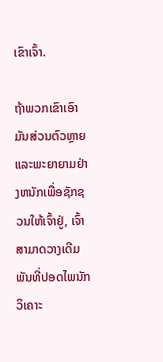ເຂົາເຈົ້າ.

ຖ້າພວກເຂົາເອົາມັນສ່ວນຕົວຫຼາຍແລະພະຍາຍາມຢ່າງຫນັກເພື່ອຊັກຊວນໃຫ້ເຈົ້າຢູ່, ເຈົ້າສາມາດວາງເດີມພັນທີ່ປອດໄພນັກວິເຄາະ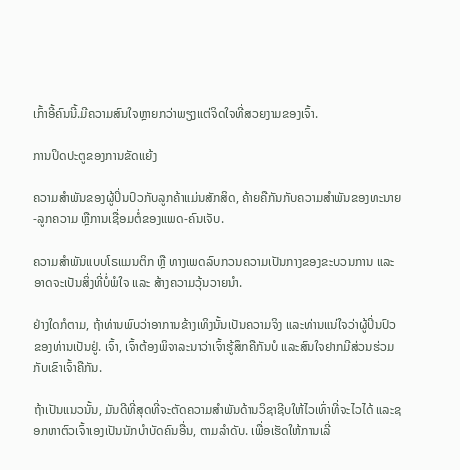ເກົ້າອີ້ຄົນນີ້.ມີຄວາມສົນໃຈຫຼາຍກວ່າພຽງແຕ່ຈິດໃຈທີ່ສວຍງາມຂອງເຈົ້າ.

ການປິດປະຕູຂອງການຂັດແຍ້ງ

ຄວາມສຳພັນຂອງຜູ້ປິ່ນປົວກັບລູກຄ້າແມ່ນສັກສິດ, ຄ້າຍຄືກັນກັບຄວາມສຳພັນຂອງທະນາຍ-ລູກຄວາມ ຫຼືການເຊື່ອມຕໍ່ຂອງແພດ-ຄົນເຈັບ.

ຄວາມສຳພັນແບບໂຣແມນຕິກ ຫຼື ທາງເພດລົບກວນຄວາມເປັນກາງຂອງຂະບວນການ ແລະ ອາດຈະເປັນສິ່ງທີ່ບໍ່ພໍໃຈ ແລະ ສ້າງຄວາມວຸ້ນວາຍນຳ.

ຢ່າງໃດກໍຕາມ, ຖ້າທ່ານພົບວ່າອາການຂ້າງເທິງນັ້ນເປັນຄວາມຈິງ ແລະທ່ານແນ່ໃຈວ່າຜູ້ປິ່ນປົວຂອງທ່ານເປັນຢູ່. ເຈົ້າ, ເຈົ້າຕ້ອງພິຈາລະນາວ່າເຈົ້າຮູ້ສຶກຄືກັນບໍ ແລະສົນໃຈຢາກມີສ່ວນຮ່ວມກັບເຂົາເຈົ້າຄືກັນ.

ຖ້າເປັນແນວນັ້ນ, ມັນດີທີ່ສຸດທີ່ຈະຕັດຄວາມສຳພັນດ້ານວິຊາຊີບໃຫ້ໄວເທົ່າທີ່ຈະໄວໄດ້ ແລະຊອກຫາຕົວເຈົ້າເອງເປັນນັກບຳບັດຄົນອື່ນ, ຕາມລໍາດັບ. ເພື່ອເຮັດໃຫ້ການເລີ່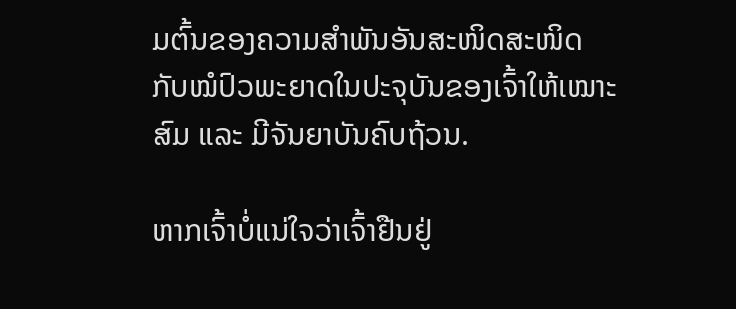ມຕົ້ນຂອງຄວາມສຳພັນອັນສະໜິດສະໜິດກັບໝໍປົວພະຍາດໃນປະຈຸບັນຂອງເຈົ້າໃຫ້ເໝາະສົມ ແລະ ມີຈັນຍາບັນຄົບຖ້ວນ.

ຫາກເຈົ້າບໍ່ແນ່ໃຈວ່າເຈົ້າຢືນຢູ່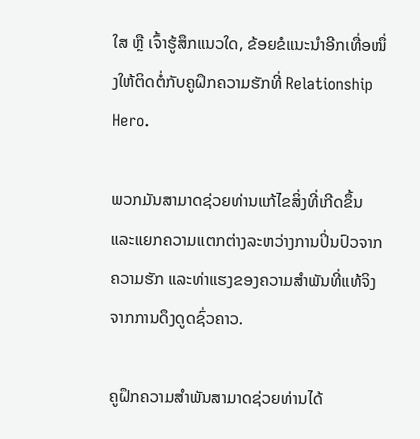ໃສ ຫຼື ເຈົ້າຮູ້ສຶກແນວໃດ, ຂ້ອຍຂໍແນະນຳອີກເທື່ອໜຶ່ງໃຫ້ຕິດຕໍ່ກັບຄູຝຶກຄວາມຮັກທີ່ Relationship Hero.

ພວກມັນສາມາດຊ່ວຍທ່ານແກ້ໄຂສິ່ງທີ່ເກີດຂຶ້ນ ແລະແຍກຄວາມແຕກຕ່າງລະຫວ່າງການປິ່ນປົວຈາກຄວາມຮັກ ແລະທ່າແຮງຂອງຄວາມສຳພັນທີ່ແທ້ຈິງຈາກການດຶງດູດຊົ່ວຄາວ.

ຄູຝຶກຄວາມສຳພັນສາມາດຊ່ວຍທ່ານໄດ້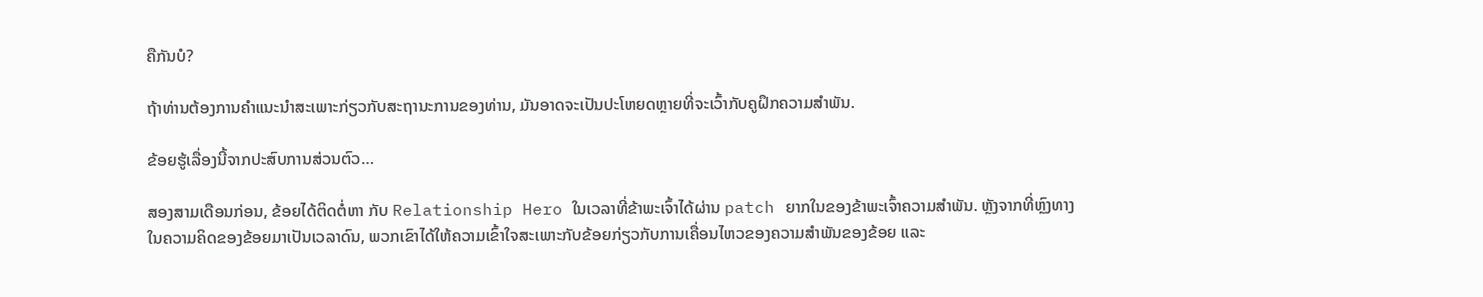ຄືກັນບໍ?

ຖ້າທ່ານຕ້ອງການຄໍາແນະນໍາສະເພາະກ່ຽວກັບສະຖານະການຂອງທ່ານ, ມັນອາດຈະເປັນປະໂຫຍດຫຼາຍທີ່ຈະເວົ້າກັບຄູຝຶກຄວາມສຳພັນ.

ຂ້ອຍຮູ້ເລື່ອງນີ້ຈາກປະສົບການສ່ວນຕົວ…

ສອງສາມເດືອນກ່ອນ, ຂ້ອຍໄດ້ຕິດຕໍ່ຫາ ກັບ Relationship Hero ໃນເວລາທີ່ຂ້າພະເຈົ້າໄດ້ຜ່ານ patch ຍາກໃນຂອງຂ້າພະເຈົ້າຄວາມສໍາພັນ. ຫຼັງຈາກທີ່ຫຼົງທາງໃນຄວາມຄິດຂອງຂ້ອຍມາເປັນເວລາດົນ, ພວກເຂົາໄດ້ໃຫ້ຄວາມເຂົ້າໃຈສະເພາະກັບຂ້ອຍກ່ຽວກັບການເຄື່ອນໄຫວຂອງຄວາມສຳພັນຂອງຂ້ອຍ ແລະ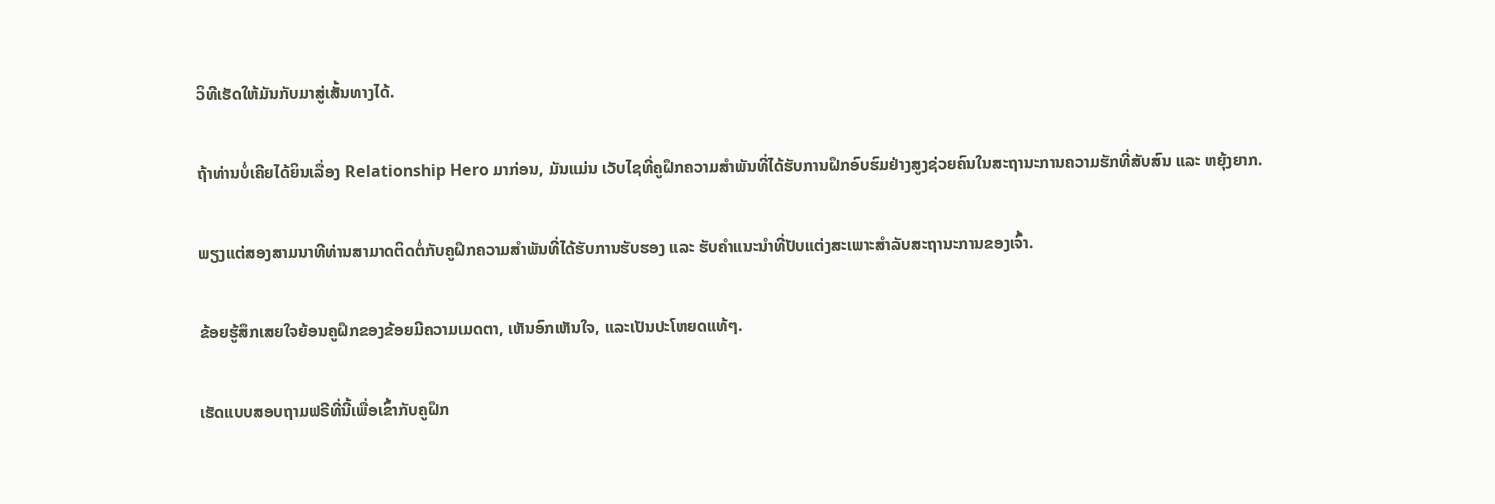ວິທີເຮັດໃຫ້ມັນກັບມາສູ່ເສັ້ນທາງໄດ້.

ຖ້າທ່ານບໍ່ເຄີຍໄດ້ຍິນເລື່ອງ Relationship Hero ມາກ່ອນ, ມັນແມ່ນ ເວັບໄຊທີ່ຄູຝຶກຄວາມສຳພັນທີ່ໄດ້ຮັບການຝຶກອົບຮົມຢ່າງສູງຊ່ວຍຄົນໃນສະຖານະການຄວາມຮັກທີ່ສັບສົນ ແລະ ຫຍຸ້ງຍາກ.

ພຽງແຕ່ສອງສາມນາທີທ່ານສາມາດຕິດຕໍ່ກັບຄູຝຶກຄວາມສຳພັນທີ່ໄດ້ຮັບການຮັບຮອງ ແລະ ຮັບຄຳແນະນຳທີ່ປັບແຕ່ງສະເພາະສຳລັບສະຖານະການຂອງເຈົ້າ.

ຂ້ອຍຮູ້ສຶກເສຍໃຈຍ້ອນຄູຝຶກຂອງຂ້ອຍມີຄວາມເມດຕາ, ເຫັນອົກເຫັນໃຈ, ແລະເປັນປະໂຫຍດແທ້ໆ.

ເຮັດແບບສອບຖາມຟຣີທີ່ນີ້ເພື່ອເຂົ້າກັບຄູຝຶກ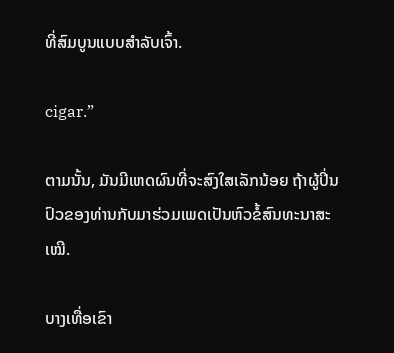ທີ່ສົມບູນແບບສຳລັບເຈົ້າ.

cigar.”

ຕາມນັ້ນ, ມັນມີເຫດຜົນທີ່ຈະສົງໃສເລັກນ້ອຍ ຖ້າຜູ້ປິ່ນປົວຂອງທ່ານກັບມາຮ່ວມເພດເປັນຫົວຂໍ້ສົນທະນາສະເໝີ.

ບາງເທື່ອເຂົາ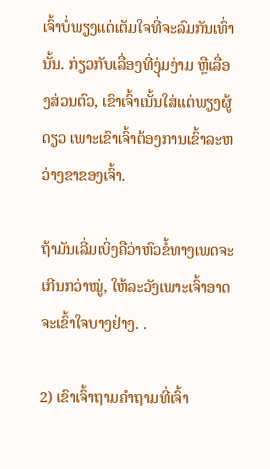ເຈົ້າບໍ່ພຽງແຕ່ເຕັມໃຈທີ່ຈະລົມກັນເທົ່ານັ້ນ. ກ່ຽວກັບເລື່ອງທີ່ງຸ່ມງ່າມ ຫຼືເລື່ອງສ່ວນຕົວ, ເຂົາເຈົ້າເນັ້ນໃສ່ແຕ່ພຽງຜູ້ດຽວ ເພາະເຂົາເຈົ້າຕ້ອງການເຂົ້າລະຫວ່າງຂາຂອງເຈົ້າ.

ຖ້າມັນເລີ່ມເບິ່ງຄືວ່າຫົວຂໍ້ທາງເພດຈະເກີນກວ່າໝູ່, ໃຫ້ລະວັງເພາະເຈົ້າອາດຈະເຂົ້າໃຈບາງຢ່າງ. .

2) ເຂົາເຈົ້າຖາມຄຳຖາມທີ່ເຈົ້າ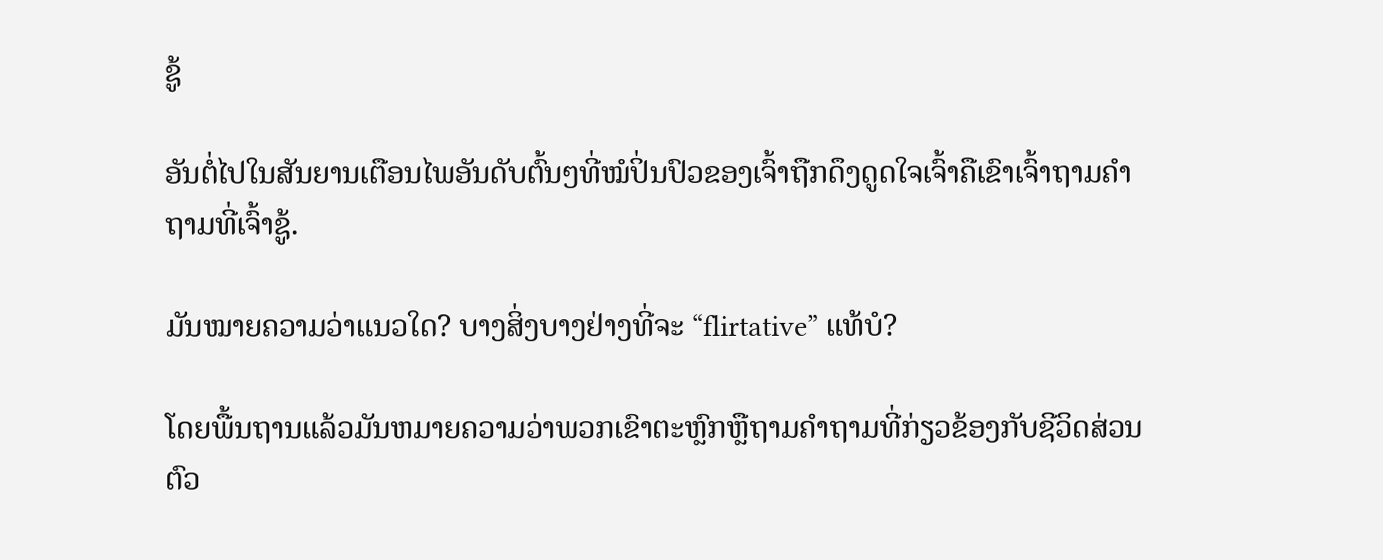ຊູ້

ອັນຕໍ່ໄປໃນສັນຍານເຕືອນໄພອັນດັບຕົ້ນໆທີ່ໝໍປິ່ນປົວຂອງເຈົ້າຖືກດຶງດູດໃຈເຈົ້າຄືເຂົາເຈົ້າຖາມຄຳຖາມທີ່ເຈົ້າຊູ້.

ມັນໝາຍຄວາມວ່າແນວໃດ? ບາງສິ່ງບາງຢ່າງທີ່ຈະ “flirtative” ແທ້ບໍ?

ໂດຍພື້ນຖານແລ້ວມັນຫມາຍຄວາມວ່າພວກເຂົາຕະຫຼົກຫຼືຖາມຄໍາຖາມທີ່ກ່ຽວຂ້ອງກັບຊີວິດສ່ວນຕົວ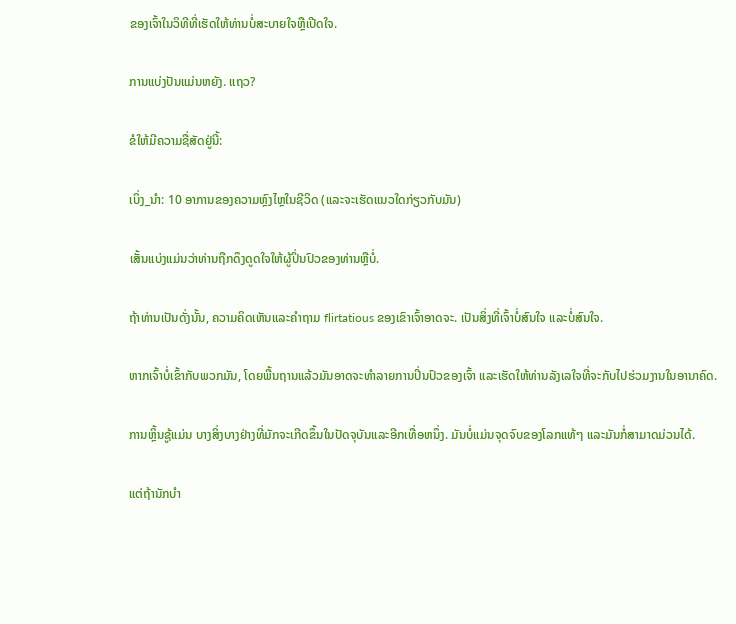ຂອງເຈົ້າໃນວິທີທີ່ເຮັດໃຫ້ທ່ານບໍ່ສະບາຍໃຈຫຼືເປີດໃຈ.

ການແບ່ງປັນແມ່ນຫຍັງ. ແຖວ?

ຂໍໃຫ້ມີຄວາມຊື່ສັດຢູ່ນີ້:

ເບິ່ງ_ນຳ: 10 ອາການຂອງຄວາມຫຼົງໄຫຼໃນຊີວິດ (ແລະຈະເຮັດແນວໃດກ່ຽວກັບມັນ)

ເສັ້ນແບ່ງແມ່ນວ່າທ່ານຖືກດຶງດູດໃຈໃຫ້ຜູ້ປິ່ນປົວຂອງທ່ານຫຼືບໍ່.

ຖ້າທ່ານເປັນດັ່ງນັ້ນ, ຄວາມຄິດເຫັນແລະຄໍາຖາມ flirtatious ຂອງເຂົາເຈົ້າອາດຈະ. ເປັນສິ່ງທີ່ເຈົ້າບໍ່ສົນໃຈ ແລະບໍ່ສົນໃຈ.

ຫາກເຈົ້າບໍ່ເຂົ້າກັບພວກມັນ, ໂດຍພື້ນຖານແລ້ວມັນອາດຈະທໍາລາຍການປິ່ນປົວຂອງເຈົ້າ ແລະເຮັດໃຫ້ທ່ານລັງເລໃຈທີ່ຈະກັບໄປຮ່ວມງານໃນອານາຄົດ.

ການຫຼິ້ນຊູ້ແມ່ນ ບາງສິ່ງບາງຢ່າງທີ່ມັກຈະເກີດຂຶ້ນໃນປັດຈຸບັນແລະອີກເທື່ອຫນຶ່ງ. ມັນບໍ່ແມ່ນຈຸດຈົບຂອງໂລກແທ້ໆ ແລະມັນກໍ່ສາມາດມ່ວນໄດ້.

ແຕ່ຖ້ານັກບຳ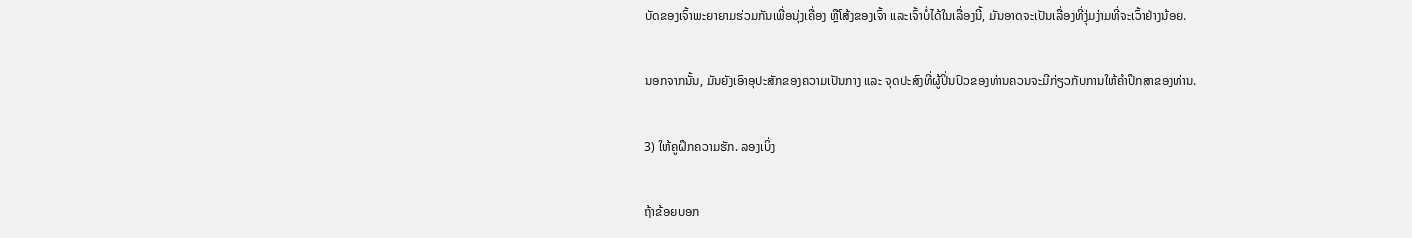ບັດຂອງເຈົ້າພະຍາຍາມຮ່ວມກັນເພື່ອນຸ່ງເຄື່ອງ ຫຼືໂສ້ງຂອງເຈົ້າ ແລະເຈົ້າບໍ່ໄດ້ໃນເລື່ອງນີ້, ມັນອາດຈະເປັນເລື່ອງທີ່ງຸ່ມງ່າມທີ່ຈະເວົ້າຢ່າງນ້ອຍ.

ນອກຈາກນັ້ນ, ມັນຍັງເອົາອຸປະສັກຂອງຄວາມເປັນກາງ ແລະ ຈຸດປະສົງທີ່ຜູ້ປິ່ນປົວຂອງທ່ານຄວນຈະມີກ່ຽວກັບການໃຫ້ຄໍາປຶກສາຂອງທ່ານ.

3) ໃຫ້ຄູຝຶກຄວາມຮັກ. ລອງເບິ່ງ

ຖ້າຂ້ອຍບອກ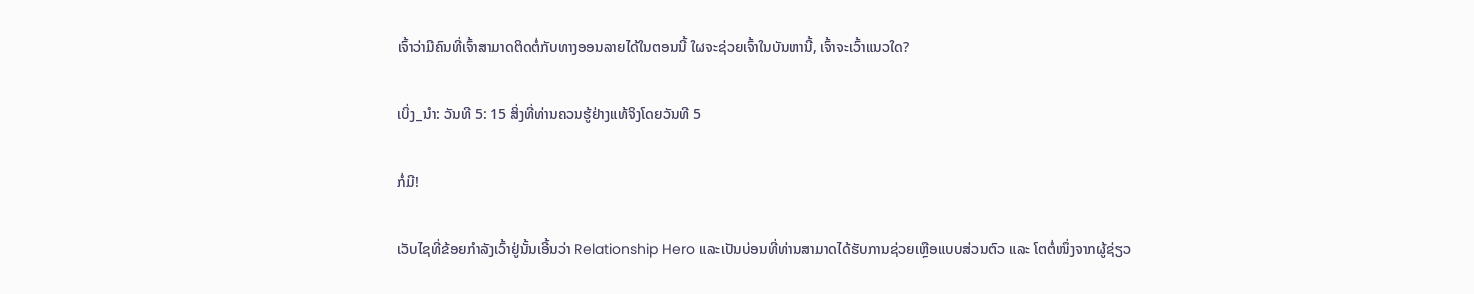ເຈົ້າວ່າມີຄົນທີ່ເຈົ້າສາມາດຕິດຕໍ່ກັບທາງອອນລາຍໄດ້ໃນຕອນນີ້ ໃຜຈະຊ່ວຍເຈົ້າໃນບັນຫານີ້, ເຈົ້າຈະເວົ້າແນວໃດ?

ເບິ່ງ_ນຳ: ວັນທີ 5: 15 ສິ່ງທີ່ທ່ານຄວນຮູ້ຢ່າງແທ້ຈິງໂດຍວັນທີ 5

ກໍ່ມີ!

ເວັບໄຊທີ່ຂ້ອຍກຳລັງເວົ້າຢູ່ນັ້ນເອີ້ນວ່າ Relationship Hero ແລະເປັນບ່ອນທີ່ທ່ານສາມາດໄດ້ຮັບການຊ່ວຍເຫຼືອແບບສ່ວນຕົວ ແລະ ໂຕຕໍ່ໜຶ່ງຈາກຜູ້ຊ່ຽວ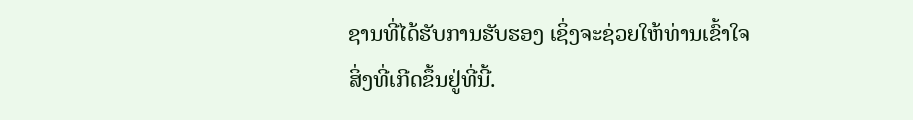ຊານທີ່ໄດ້ຮັບການຮັບຮອງ ເຊິ່ງຈະຊ່ວຍໃຫ້ທ່ານເຂົ້າໃຈສິ່ງທີ່ເກີດຂຶ້ນຢູ່ທີ່ນີ້.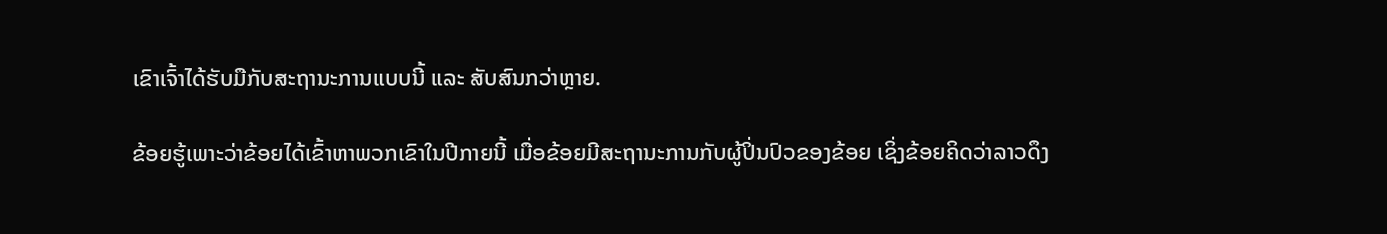ເຂົາເຈົ້າໄດ້ຮັບມືກັບສະຖານະການແບບນີ້ ແລະ ສັບສົນກວ່າຫຼາຍ.

ຂ້ອຍຮູ້ເພາະວ່າຂ້ອຍໄດ້ເຂົ້າຫາພວກເຂົາໃນປີກາຍນີ້ ເມື່ອຂ້ອຍມີສະຖານະການກັບຜູ້ປິ່ນປົວຂອງຂ້ອຍ ເຊິ່ງຂ້ອຍຄິດວ່າລາວດຶງ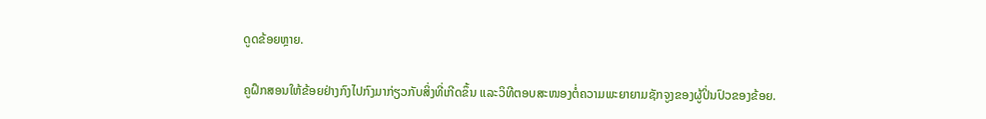ດູດຂ້ອຍຫຼາຍ.

ຄູຝຶກສອນໃຫ້ຂ້ອຍຢ່າງກົງໄປກົງມາກ່ຽວກັບສິ່ງທີ່ເກີດຂຶ້ນ ແລະວິທີຕອບສະໜອງຕໍ່ຄວາມພະຍາຍາມຊັກຈູງຂອງຜູ້ປິ່ນປົວຂອງຂ້ອຍ.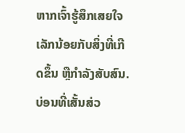ຫາກເຈົ້າຮູ້ສຶກເສຍໃຈເລັກນ້ອຍກັບສິ່ງທີ່ເກີດຂຶ້ນ ຫຼືກຳລັງສັບສົນ. ບ່ອນທີ່ເສັ້ນສ່ວ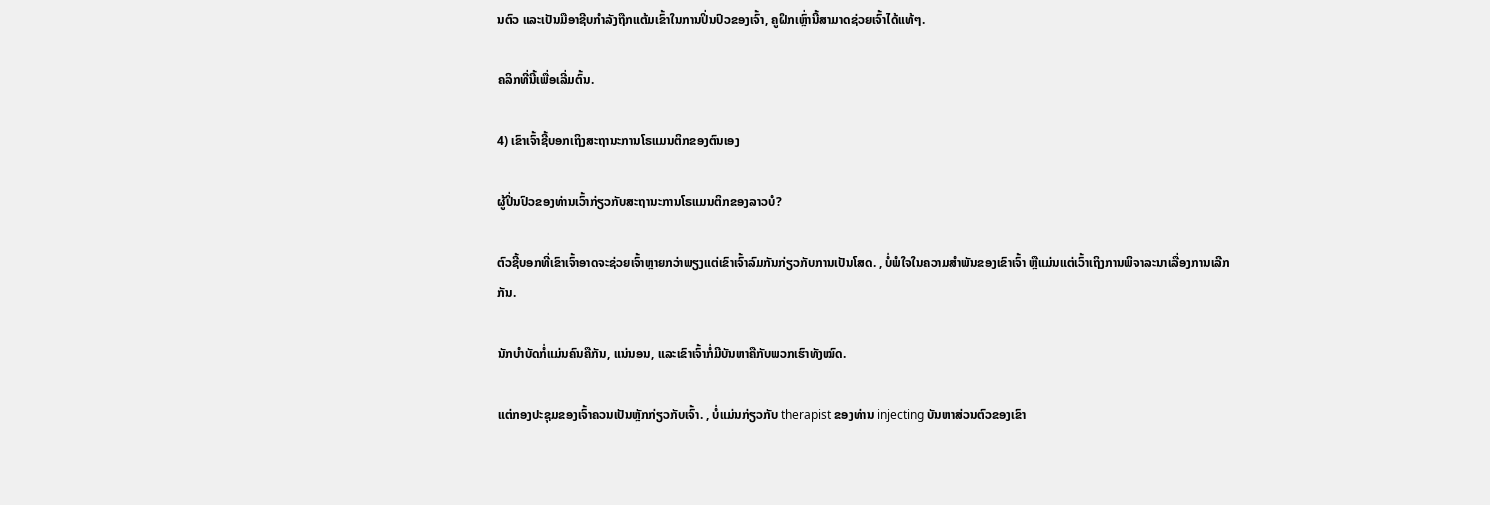ນຕົວ ແລະເປັນມືອາຊີບກຳລັງຖືກແຕ້ມເຂົ້າໃນການປິ່ນປົວຂອງເຈົ້າ, ຄູຝຶກເຫຼົ່ານີ້ສາມາດຊ່ວຍເຈົ້າໄດ້ແທ້ໆ.

ຄລິກທີ່ນີ້ເພື່ອເລີ່ມຕົ້ນ.

4) ເຂົາເຈົ້າຊີ້ບອກເຖິງສະຖານະການໂຣແມນຕິກຂອງຕົນເອງ

ຜູ້ປິ່ນປົວຂອງທ່ານເວົ້າກ່ຽວກັບສະຖານະການໂຣແມນຕິກຂອງລາວບໍ?

ຕົວຊີ້ບອກທີ່ເຂົາເຈົ້າອາດຈະຊ່ວຍເຈົ້າຫຼາຍກວ່າພຽງແຕ່ເຂົາເຈົ້າລົມກັນກ່ຽວກັບການເປັນໂສດ. , ບໍ່ພໍໃຈໃນຄວາມສຳພັນຂອງເຂົາເຈົ້າ ຫຼືແມ່ນແຕ່ເວົ້າເຖິງການພິຈາລະນາເລື່ອງການເລີກກັນ.

ນັກບຳບັດກໍ່ແມ່ນຄົນຄືກັນ, ແນ່ນອນ, ແລະເຂົາເຈົ້າກໍ່ມີບັນຫາຄືກັບພວກເຮົາທັງໝົດ.

ແຕ່ກອງປະຊຸມຂອງເຈົ້າຄວນເປັນຫຼັກກ່ຽວກັບເຈົ້າ. , ບໍ່ແມ່ນກ່ຽວກັບ therapist ຂອງທ່ານ injecting ບັນຫາສ່ວນຕົວຂອງເຂົາ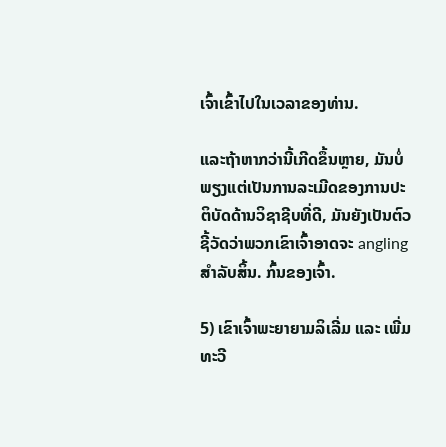ເຈົ້າເຂົ້າໄປໃນເວລາຂອງທ່ານ.

ແລະຖ້າຫາກວ່ານີ້ເກີດຂຶ້ນຫຼາຍ, ມັນບໍ່ພຽງແຕ່ເປັນການລະເມີດຂອງການປະຕິບັດດ້ານວິຊາຊີບທີ່ດີ, ມັນຍັງເປັນຕົວຊີ້ວັດວ່າພວກເຂົາເຈົ້າອາດຈະ angling ສໍາລັບສິ້ນ. ກົ້ນຂອງເຈົ້າ.

5) ເຂົາເຈົ້າພະຍາຍາມລິເລີ່ມ ແລະ ເພີ່ມທະວີ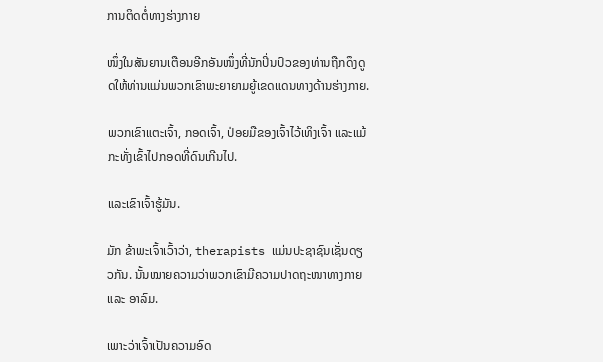ການຕິດຕໍ່ທາງຮ່າງກາຍ

ໜຶ່ງໃນສັນຍານເຕືອນອີກອັນໜຶ່ງທີ່ນັກປິ່ນປົວຂອງທ່ານຖືກດຶງດູດໃຫ້ທ່ານແມ່ນພວກເຂົາພະຍາຍາມຍູ້ເຂດແດນທາງດ້ານຮ່າງກາຍ.

ພວກເຂົາແຕະເຈົ້າ, ກອດເຈົ້າ, ປ່ອຍມືຂອງເຈົ້າໄວ້ເທິງເຈົ້າ ແລະແມ້ກະທັ່ງເຂົ້າໄປກອດທີ່ດົນເກີນໄປ.

ແລະເຂົາເຈົ້າຮູ້ມັນ.

ມັກ ຂ້າພະເຈົ້າເວົ້າວ່າ, therapists ແມ່ນປະຊາຊົນເຊັ່ນດຽວກັນ. ນັ້ນໝາຍຄວາມວ່າພວກເຂົາມີຄວາມປາດຖະໜາທາງກາຍ ແລະ ອາລົມ.

ເພາະວ່າເຈົ້າເປັນຄວາມອົດ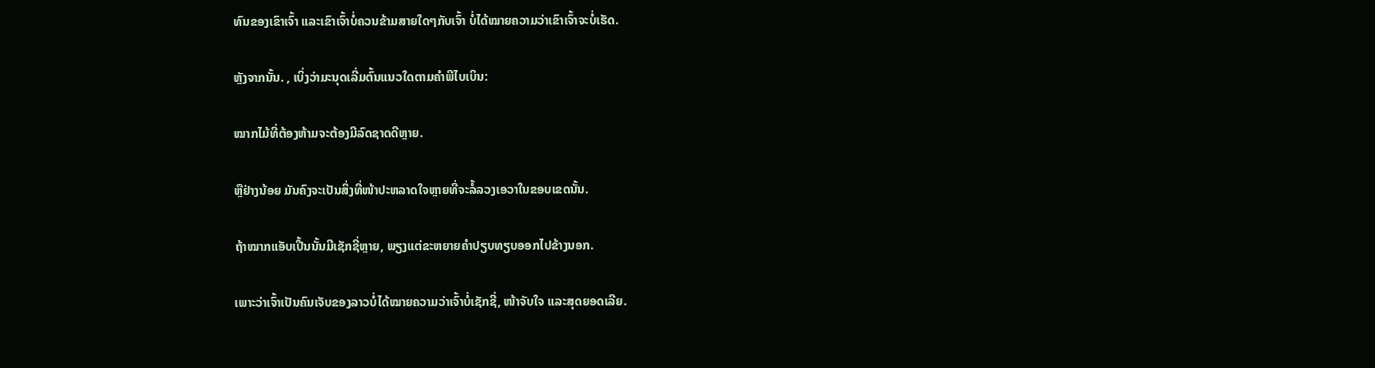ທົນຂອງເຂົາເຈົ້າ ແລະເຂົາເຈົ້າບໍ່ຄວນຂ້າມສາຍໃດໆກັບເຈົ້າ ບໍ່ໄດ້ໝາຍຄວາມວ່າເຂົາເຈົ້າຈະບໍ່ເຮັດ.

ຫຼັງຈາກນັ້ນ. , ເບິ່ງວ່າມະນຸດເລີ່ມຕົ້ນແນວໃດຕາມຄໍາພີໄບເບິນ:

ໝາກໄມ້ທີ່ຕ້ອງຫ້າມຈະຕ້ອງມີລົດຊາດດີຫຼາຍ.

ຫຼືຢ່າງນ້ອຍ ມັນຄົງຈະເປັນສິ່ງທີ່ໜ້າປະຫລາດໃຈຫຼາຍທີ່ຈະລໍ້ລວງເອວາໃນຂອບເຂດນັ້ນ.

ຖ້າໝາກແອັບເປີ້ນນັ້ນມີເຊັກຊີ່ຫຼາຍ, ພຽງແຕ່ຂະຫຍາຍຄຳປຽບທຽບອອກໄປຂ້າງນອກ.

ເພາະວ່າເຈົ້າເປັນຄົນເຈັບຂອງລາວບໍ່ໄດ້ໝາຍຄວາມວ່າເຈົ້າບໍ່ເຊັກຊີ່, ໜ້າຈັບໃຈ ແລະສຸດຍອດເລີຍ.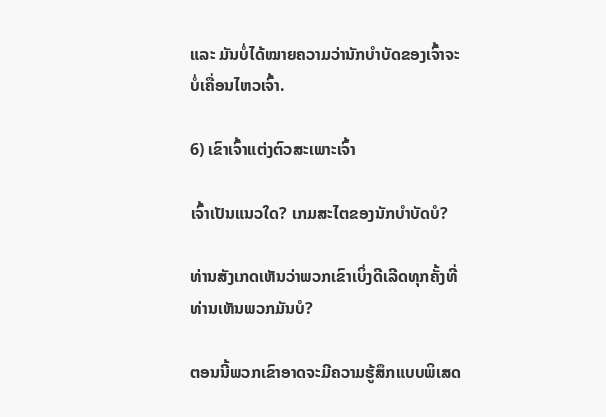ແລະ ມັນບໍ່ໄດ້ໝາຍຄວາມວ່ານັກບຳບັດຂອງເຈົ້າຈະບໍ່ເຄື່ອນໄຫວເຈົ້າ.

6) ເຂົາເຈົ້າແຕ່ງຕົວສະເພາະເຈົ້າ

ເຈົ້າເປັນແນວໃດ? ເກມສະໄຕຂອງນັກບຳບັດບໍ?

ທ່ານສັງເກດເຫັນວ່າພວກເຂົາເບິ່ງດີເລີດທຸກຄັ້ງທີ່ທ່ານເຫັນພວກມັນບໍ?

ຕອນນີ້ພວກເຂົາອາດຈະມີຄວາມຮູ້ສຶກແບບພິເສດ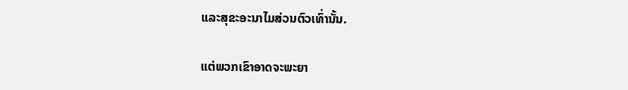ແລະສຸຂະອະນາໄມສ່ວນຕົວເທົ່ານັ້ນ.

ແຕ່ພວກເຂົາອາດຈະພະຍາ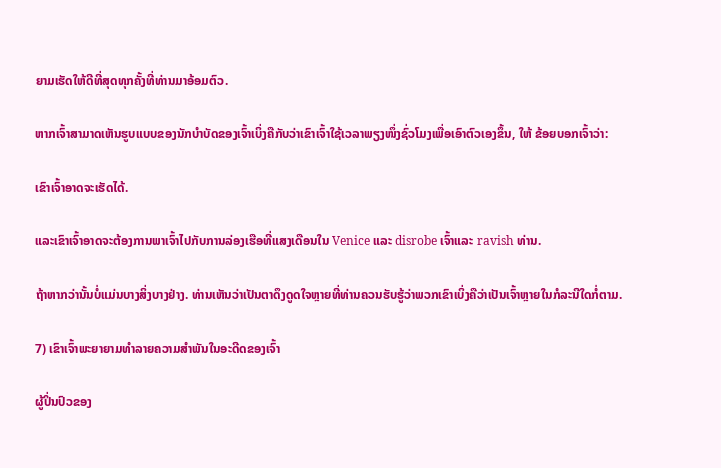ຍາມເຮັດໃຫ້ດີທີ່ສຸດທຸກຄັ້ງທີ່ທ່ານມາອ້ອມຕົວ.

ຫາກເຈົ້າສາມາດເຫັນຮູບແບບຂອງນັກບຳບັດຂອງເຈົ້າເບິ່ງຄືກັບວ່າເຂົາເຈົ້າໃຊ້ເວລາພຽງໜຶ່ງຊົ່ວໂມງເພື່ອເອົາຕົວເອງຂຶ້ນ, ໃຫ້ ຂ້ອຍບອກເຈົ້າວ່າ:

ເຂົາເຈົ້າອາດຈະເຮັດໄດ້.

ແລະເຂົາເຈົ້າອາດຈະຕ້ອງການພາເຈົ້າໄປກັບການລ່ອງເຮືອທີ່ແສງເດືອນໃນ Venice ແລະ disrobe ເຈົ້າແລະ ravish ທ່ານ.

ຖ້າຫາກວ່ານັ້ນບໍ່ແມ່ນບາງສິ່ງບາງຢ່າງ. ທ່ານເຫັນວ່າເປັນຕາດຶງດູດໃຈຫຼາຍທີ່ທ່ານຄວນຮັບຮູ້ວ່າພວກເຂົາເບິ່ງຄືວ່າເປັນເຈົ້າຫຼາຍໃນກໍລະນີໃດກໍ່ຕາມ.

7) ເຂົາເຈົ້າພະຍາຍາມທໍາລາຍຄວາມສໍາພັນໃນອະດີດຂອງເຈົ້າ

ຜູ້ປິ່ນປົວຂອງ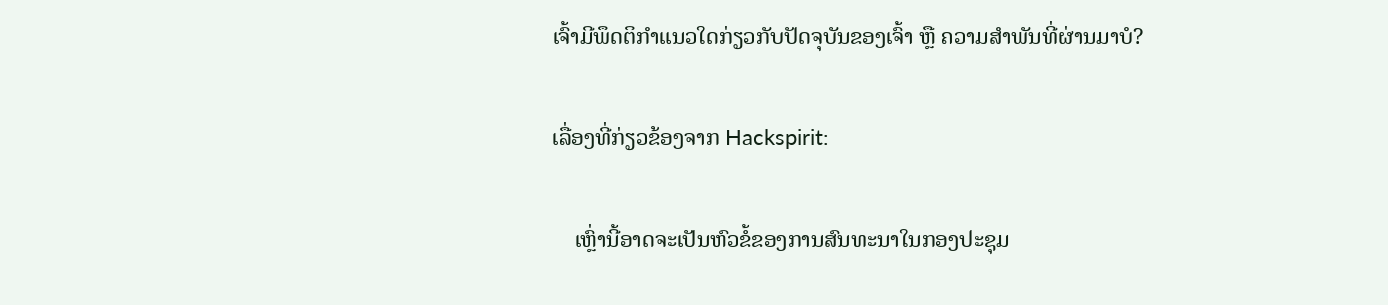ເຈົ້າມີພຶດຕິກໍາແນວໃດກ່ຽວກັບປັດຈຸບັນຂອງເຈົ້າ ຫຼື ຄວາມສໍາພັນທີ່ຜ່ານມາບໍ?

ເລື່ອງທີ່ກ່ຽວຂ້ອງຈາກ Hackspirit:

    ເຫຼົ່ານີ້ອາດຈະເປັນຫົວຂໍ້ຂອງການສົນທະນາໃນກອງປະຊຸມ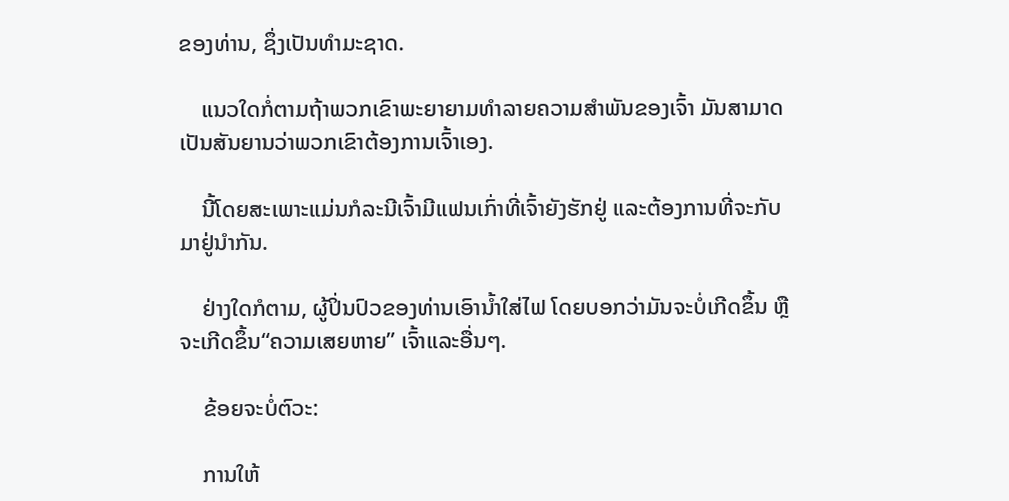ຂອງທ່ານ, ຊຶ່ງເປັນທໍາມະຊາດ.

    ແນວໃດກໍ່ຕາມຖ້າພວກເຂົາພະຍາຍາມທຳລາຍຄວາມສຳພັນຂອງເຈົ້າ ມັນສາມາດເປັນສັນຍານວ່າພວກເຂົາຕ້ອງການເຈົ້າເອງ.

    ນີ້ໂດຍສະເພາະແມ່ນກໍລະນີເຈົ້າມີແຟນເກົ່າທີ່ເຈົ້າຍັງຮັກຢູ່ ແລະຕ້ອງການທີ່ຈະກັບມາຢູ່ນຳກັນ.

    ຢ່າງໃດກໍຕາມ, ຜູ້ປິ່ນປົວຂອງທ່ານເອົານໍ້າໃສ່ໄຟ ໂດຍບອກວ່າມັນຈະບໍ່ເກີດຂຶ້ນ ຫຼືຈະເກີດຂຶ້ນ“ຄວາມເສຍຫາຍ” ເຈົ້າແລະອື່ນໆ.

    ຂ້ອຍຈະບໍ່ຕົວະ:

    ການໃຫ້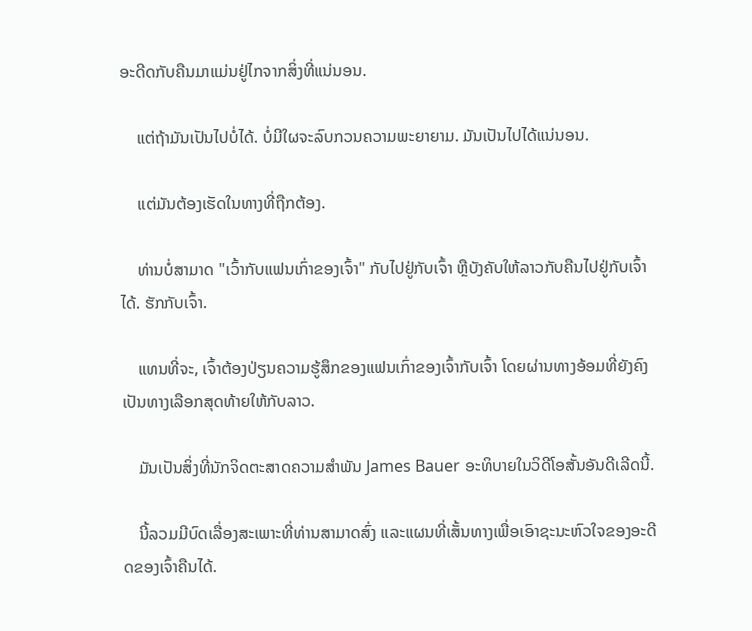ອະດີດກັບຄືນມາແມ່ນຢູ່ໄກຈາກສິ່ງທີ່ແນ່ນອນ.

    ແຕ່ຖ້າມັນເປັນໄປບໍ່ໄດ້. ບໍ່ມີໃຜຈະລົບກວນຄວາມພະຍາຍາມ. ມັນເປັນໄປໄດ້ແນ່ນອນ.

    ແຕ່ມັນຕ້ອງເຮັດໃນທາງທີ່ຖືກຕ້ອງ.

    ທ່ານບໍ່ສາມາດ "ເວົ້າກັບແຟນເກົ່າຂອງເຈົ້າ" ກັບໄປຢູ່ກັບເຈົ້າ ຫຼືບັງຄັບໃຫ້ລາວກັບຄືນໄປຢູ່ກັບເຈົ້າໄດ້. ຮັກກັບເຈົ້າ.

    ແທນທີ່ຈະ, ເຈົ້າຕ້ອງປ່ຽນຄວາມຮູ້ສຶກຂອງແຟນເກົ່າຂອງເຈົ້າກັບເຈົ້າ ໂດຍຜ່ານທາງອ້ອມທີ່ຍັງຄົງເປັນທາງເລືອກສຸດທ້າຍໃຫ້ກັບລາວ.

    ມັນເປັນສິ່ງທີ່ນັກຈິດຕະສາດຄວາມສໍາພັນ James Bauer ອະທິບາຍໃນວິດີໂອສັ້ນອັນດີເລີດນີ້.

    ນີ້ລວມມີບົດເລື່ອງສະເພາະທີ່ທ່ານສາມາດສົ່ງ ແລະແຜນທີ່ເສັ້ນທາງເພື່ອເອົາຊະນະຫົວໃຈຂອງອະດີດຂອງເຈົ້າຄືນໄດ້.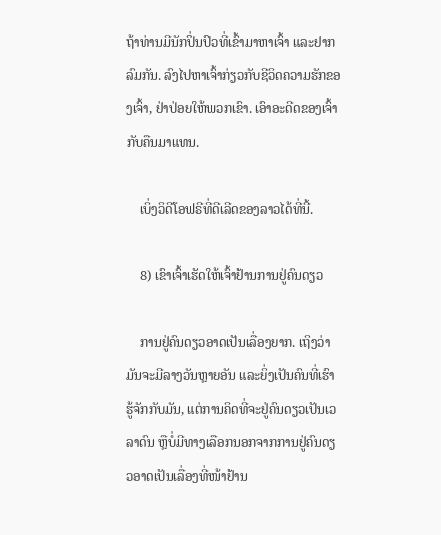ຖ້າທ່ານມີນັກປິ່ນປົວທີ່ເຂົ້າມາຫາເຈົ້າ ແລະຢາກລົມກັນ. ລົງໄປຫາເຈົ້າກ່ຽວກັບຊີວິດຄວາມຮັກຂອງເຈົ້າ, ຢ່າປ່ອຍໃຫ້ພວກເຂົາ. ເອົາອະດີດຂອງເຈົ້າກັບຄືນມາແທນ.

    ເບິ່ງວິດີໂອຟຣີທີ່ດີເລີດຂອງລາວໄດ້ທີ່ນີ້.

    8) ເຂົາເຈົ້າເຮັດໃຫ້ເຈົ້າຢ້ານການຢູ່ຄົນດຽວ

    ການຢູ່ຄົນດຽວອາດເປັນເລື່ອງຍາກ. ເຖິງວ່າມັນຈະມີລາງວັນຫຼາຍອັນ ແລະຍິ່ງເປັນຄົນທີ່ເຮົາຮູ້ຈັກກັບມັນ, ແຕ່ການຄິດທີ່ຈະຢູ່ຄົນດຽວເປັນເວລາດົນ ຫຼືບໍ່ມີທາງເລືອກນອກຈາກການຢູ່ຄົນດຽວອາດເປັນເລື່ອງທີ່ໜ້າຢ້ານ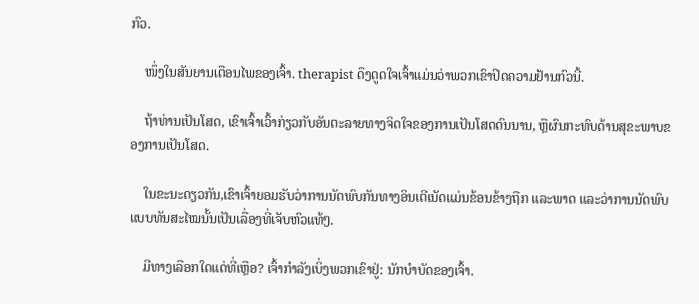ກົວ.

    ໜຶ່ງໃນສັນຍານເຕືອນໄພຂອງເຈົ້າ. therapist ດຶງດູດໃຈເຈົ້າແມ່ນວ່າພວກເຂົາປິດຄວາມຢ້ານກົວນີ້.

    ຖ້າທ່ານເປັນໂສດ, ເຂົາເຈົ້າເວົ້າກ່ຽວກັບອັນຕະລາຍທາງຈິດໃຈຂອງການເປັນໂສດດົນນານ, ຫຼືຜົນກະທົບດ້ານສຸຂະພາບຂອງການເປັນໂສດ.

    ໃນຂະນະດຽວກັນ,ເຂົາເຈົ້າຍອມຮັບວ່າການນັດພົບກັນທາງອິນເຕີເນັດແມ່ນຂ້ອນຂ້າງຖືກ ແລະພາດ ແລະວ່າການນັດພົບແບບທັນສະໄໝນັ້ນເປັນເລື່ອງທີ່ເຈັບຫົວແທ້ໆ.

    ມີທາງເລືອກໃດແດ່ທີ່ເຫຼືອ? ເຈົ້າກຳລັງເບິ່ງພວກເຂົາຢູ່: ນັກບຳບັດຂອງເຈົ້າ.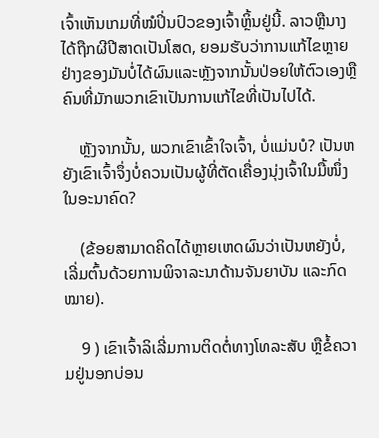ເຈົ້າເຫັນເກມທີ່ໝໍປິ່ນປົວຂອງເຈົ້າຫຼິ້ນຢູ່ນີ້. ລາວຫຼືນາງໄດ້ຖືກຜີປີສາດເປັນໂສດ, ຍອມຮັບວ່າການແກ້ໄຂຫຼາຍຢ່າງຂອງມັນບໍ່ໄດ້ຜົນແລະຫຼັງຈາກນັ້ນປ່ອຍໃຫ້ຕົວເອງຫຼືຄົນທີ່ມັກພວກເຂົາເປັນການແກ້ໄຂທີ່ເປັນໄປໄດ້.

    ຫຼັງຈາກນັ້ນ, ພວກເຂົາເຂົ້າໃຈເຈົ້າ, ບໍ່ແມ່ນບໍ? ເປັນຫຍັງເຂົາເຈົ້າຈຶ່ງບໍ່ຄວນເປັນຜູ້ທີ່ຕັດເຄື່ອງນຸ່ງເຈົ້າໃນມື້ໜຶ່ງໃນອະນາຄົດ?

    (ຂ້ອຍສາມາດຄິດໄດ້ຫຼາຍເຫດຜົນວ່າເປັນຫຍັງບໍ່, ເລີ່ມຕົ້ນດ້ວຍການພິຈາລະນາດ້ານຈັນຍາບັນ ແລະກົດໝາຍ).

    9 ) ເຂົາເຈົ້າລິເລີ່ມການຕິດຕໍ່ທາງໂທລະສັບ ຫຼືຂໍ້ຄວາມຢູ່ນອກບ່ອນ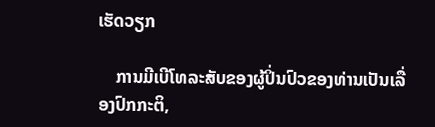ເຮັດວຽກ

    ການມີເບີໂທລະສັບຂອງຜູ້ປິ່ນປົວຂອງທ່ານເປັນເລື່ອງປົກກະຕິ,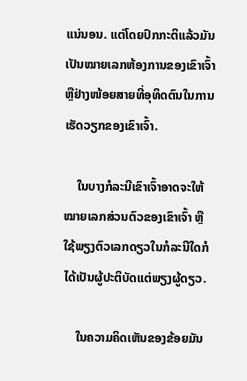ແນ່ນອນ. ແຕ່ໂດຍປົກກະຕິແລ້ວມັນເປັນໝາຍເລກຫ້ອງການຂອງເຂົາເຈົ້າ ຫຼືຢ່າງໜ້ອຍສາຍທີ່ອຸທິດຕົນໃນການເຮັດວຽກຂອງເຂົາເຈົ້າ.

    ໃນບາງກໍລະນີເຂົາເຈົ້າອາດຈະໃຫ້ໝາຍເລກສ່ວນຕົວຂອງເຂົາເຈົ້າ ຫຼືໃຊ້ພຽງຕົວເລກດຽວໃນກໍລະນີໃດກໍໄດ້ເປັນຜູ້ປະຕິບັດແຕ່ພຽງຜູ້ດຽວ.

    ໃນຄວາມຄິດເຫັນຂອງຂ້ອຍມັນ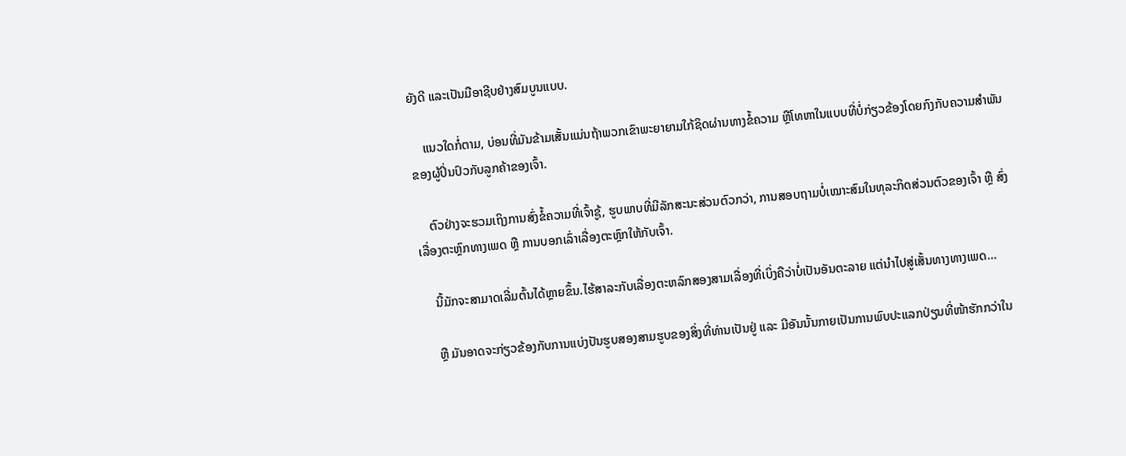ຍັງດີ ແລະເປັນມືອາຊີບຢ່າງສົມບູນແບບ.

    ແນວໃດກໍ່ຕາມ, ບ່ອນທີ່ມັນຂ້າມເສັ້ນແມ່ນຖ້າພວກເຂົາພະຍາຍາມໃກ້ຊິດຜ່ານທາງຂໍ້ຄວາມ ຫຼືໂທຫາໃນແບບທີ່ບໍ່ກ່ຽວຂ້ອງໂດຍກົງກັບຄວາມສຳພັນຂອງຜູ້ປິ່ນປົວກັບລູກຄ້າຂອງເຈົ້າ.

    ຕົວຢ່າງຈະຮວມເຖິງການສົ່ງຂໍ້ຄວາມທີ່ເຈົ້າຊູ້, ຮູບພາບທີ່ມີລັກສະນະສ່ວນຕົວກວ່າ, ການສອບຖາມບໍ່ເໝາະສົມໃນທຸລະກິດສ່ວນຕົວຂອງເຈົ້າ ຫຼື ສົ່ງເລື່ອງຕະຫຼົກທາງເພດ ຫຼື ການບອກເລົ່າເລື່ອງຕະຫຼົກໃຫ້ກັບເຈົ້າ.

    ນີ້ມັກຈະສາມາດເລີ່ມຕົ້ນໄດ້ຫຼາຍຂຶ້ນ.ໄຮ້ສາລະກັບເລື່ອງຕະຫລົກສອງສາມເລື່ອງທີ່ເບິ່ງຄືວ່າບໍ່ເປັນອັນຕະລາຍ ແຕ່ນຳໄປສູ່ເສັ້ນທາງທາງເພດ…

    ຫຼື ມັນອາດຈະກ່ຽວຂ້ອງກັບການແບ່ງປັນຮູບສອງສາມຮູບຂອງສິ່ງທີ່ທ່ານເປັນຢູ່ ແລະ ມີອັນນັ້ນກາຍເປັນການພົບປະແລກປ່ຽນທີ່ໜ້າຮັກກວ່າໃນ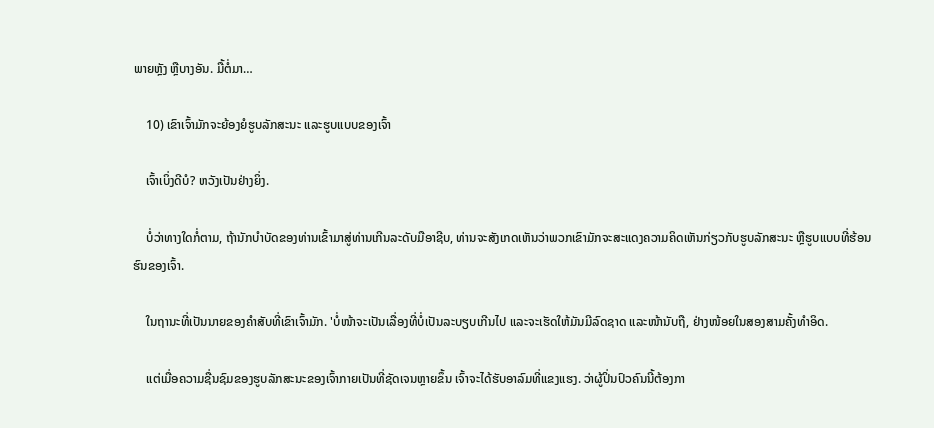ພາຍຫຼັງ ຫຼືບາງອັນ. ມື້ຕໍ່ມາ…

    10) ເຂົາເຈົ້າມັກຈະຍ້ອງຍໍຮູບລັກສະນະ ແລະຮູບແບບຂອງເຈົ້າ

    ເຈົ້າເບິ່ງດີບໍ? ຫວັງເປັນຢ່າງຍິ່ງ.

    ບໍ່ວ່າທາງໃດກໍ່ຕາມ, ຖ້ານັກບຳບັດຂອງທ່ານເຂົ້າມາສູ່ທ່ານເກີນລະດັບມືອາຊີບ, ທ່ານຈະສັງເກດເຫັນວ່າພວກເຂົາມັກຈະສະແດງຄວາມຄິດເຫັນກ່ຽວກັບຮູບລັກສະນະ ຫຼືຮູບແບບທີ່ຮ້ອນຮົນຂອງເຈົ້າ.

    ໃນຖານະທີ່ເປັນນາຍຂອງຄຳສັບທີ່ເຂົາເຈົ້າມັກ. 'ບໍ່ໜ້າຈະເປັນເລື່ອງທີ່ບໍ່ເປັນລະບຽບເກີນໄປ ແລະຈະເຮັດໃຫ້ມັນມີລົດຊາດ ແລະໜ້ານັບຖື, ຢ່າງໜ້ອຍໃນສອງສາມຄັ້ງທຳອິດ.

    ແຕ່ເມື່ອຄວາມຊື່ນຊົມຂອງຮູບລັກສະນະຂອງເຈົ້າກາຍເປັນທີ່ຊັດເຈນຫຼາຍຂຶ້ນ ເຈົ້າຈະໄດ້ຮັບອາລົມທີ່ແຂງແຮງ. ວ່າຜູ້ປິ່ນປົວຄົນນີ້ຕ້ອງກາ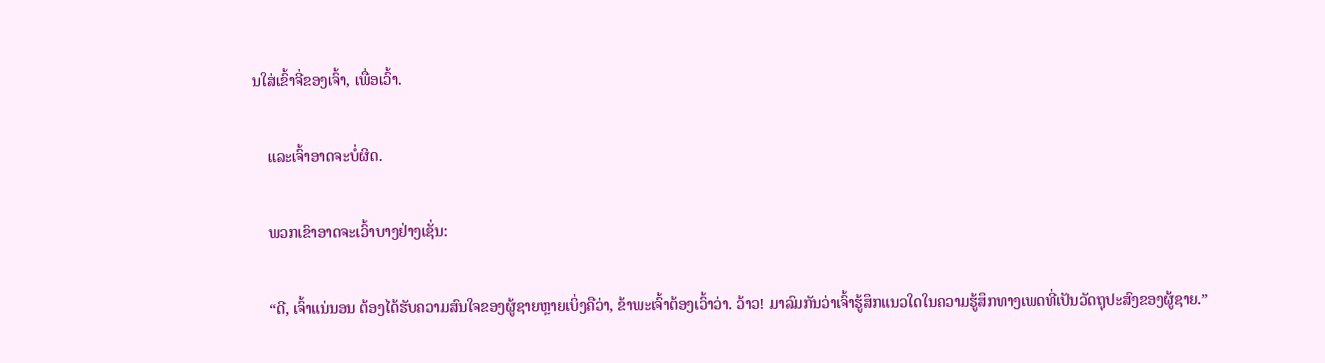ນໃສ່ເຂົ້າຈີ່ຂອງເຈົ້າ, ເພື່ອເວົ້າ.

    ແລະເຈົ້າອາດຈະບໍ່ຜິດ.

    ພວກເຂົາອາດຈະເວົ້າບາງຢ່າງເຊັ່ນ:

    “ດີ, ເຈົ້າແນ່ນອນ ຕ້ອງໄດ້ຮັບຄວາມສົນໃຈຂອງຜູ້ຊາຍຫຼາຍເບິ່ງຄືວ່າ, ຂ້າພະເຈົ້າຕ້ອງເວົ້າວ່າ. ວ້າວ! ມາລົມກັນວ່າເຈົ້າຮູ້ສຶກແນວໃດໃນຄວາມຮູ້ສຶກທາງເພດທີ່ເປັນວັດຖຸປະສົງຂອງຜູ້ຊາຍ.”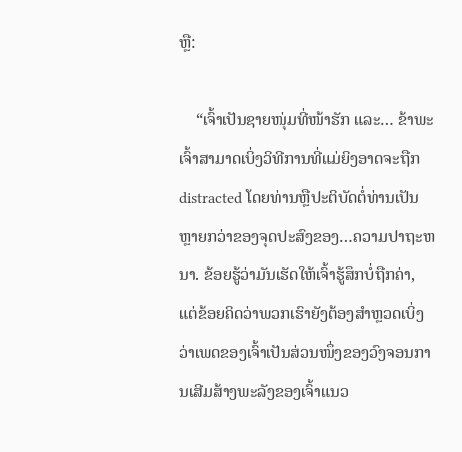ຫຼື:

    “ເຈົ້າເປັນຊາຍໜຸ່ມທີ່ໜ້າຮັກ ແລະ… ຂ້າພະເຈົ້າສາມາດເບິ່ງວິທີການທີ່ແມ່ຍິງອາດຈະຖືກ distracted ໂດຍທ່ານຫຼືປະຕິບັດຕໍ່ທ່ານເປັນຫຼາຍກວ່າຂອງຈຸດປະສົງຂອງ…ຄວາມປາຖະຫນາ. ຂ້ອຍຮູ້ວ່າມັນເຮັດໃຫ້ເຈົ້າຮູ້ສຶກບໍ່ຖືກຄ່າ, ແຕ່ຂ້ອຍຄິດວ່າພວກເຮົາຍັງຕ້ອງສຳຫຼວດເບິ່ງວ່າເພດຂອງເຈົ້າເປັນສ່ວນໜຶ່ງຂອງວົງຈອນການເສີມສ້າງພະລັງຂອງເຈົ້າແນວ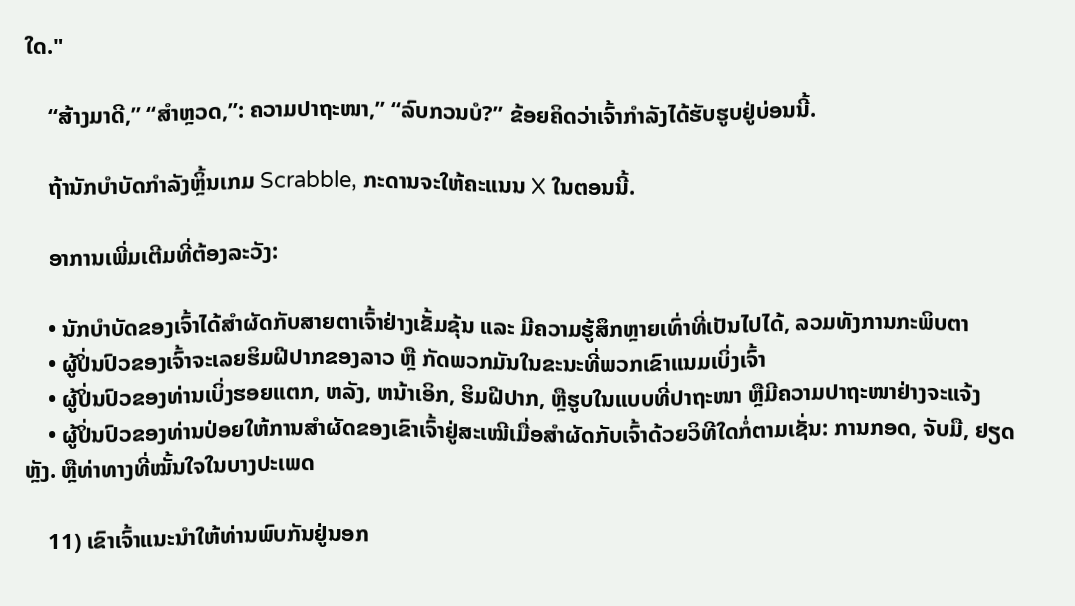ໃດ."

    “ສ້າງມາດີ,” “ສຳຫຼວດ,”: ຄວາມປາຖະໜາ,” “ລົບກວນບໍ?” ຂ້ອຍຄິດວ່າເຈົ້າກຳລັງໄດ້ຮັບຮູບຢູ່ບ່ອນນີ້.

    ຖ້ານັກບຳບັດກຳລັງຫຼິ້ນເກມ Scrabble, ກະດານຈະໃຫ້ຄະແນນ X ໃນຕອນນີ້.

    ອາການເພີ່ມເຕີມທີ່ຕ້ອງລະວັງ:

    • ນັກບຳບັດຂອງເຈົ້າໄດ້ສຳຜັດກັບສາຍຕາເຈົ້າຢ່າງເຂັ້ມຂຸ້ນ ແລະ ມີຄວາມຮູ້ສຶກຫຼາຍເທົ່າທີ່ເປັນໄປໄດ້, ລວມທັງການກະພິບຕາ
    • ຜູ້ປິ່ນປົວຂອງເຈົ້າຈະເລຍຮິມຝີປາກຂອງລາວ ຫຼື ກັດພວກມັນໃນຂະນະທີ່ພວກເຂົາແນມເບິ່ງເຈົ້າ
    • ຜູ້ປິ່ນປົວຂອງທ່ານເບິ່ງຮອຍແຕກ, ຫລັງ, ຫນ້າເອິກ, ຮິມຝີປາກ, ຫຼືຮູບໃນແບບທີ່ປາຖະໜາ ຫຼືມີຄວາມປາຖະໜາຢ່າງຈະແຈ້ງ
    • ຜູ້ປິ່ນປົວຂອງທ່ານປ່ອຍໃຫ້ການສໍາຜັດຂອງເຂົາເຈົ້າຢູ່ສະເໝີເມື່ອສໍາຜັດກັບເຈົ້າດ້ວຍວິທີໃດກໍ່ຕາມເຊັ່ນ: ການກອດ, ຈັບມື, ຢຽດຫຼັງ. ຫຼືທ່າທາງທີ່ໝັ້ນໃຈໃນບາງປະເພດ

    11) ເຂົາເຈົ້າແນະນຳໃຫ້ທ່ານພົບກັນຢູ່ນອກ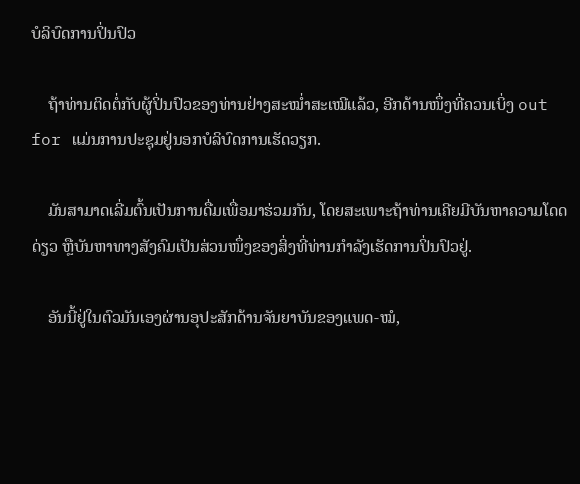ບໍລິບົດການປິ່ນປົວ

    ຖ້າທ່ານຕິດຕໍ່ກັບຜູ້ປິ່ນປົວຂອງທ່ານຢ່າງສະໝໍ່າສະເໝີແລ້ວ, ອີກດ້ານໜຶ່ງທີ່ຄວນເບິ່ງ out for ແມ່ນການປະຊຸມຢູ່ນອກບໍລິບົດການເຮັດວຽກ.

    ມັນສາມາດເລີ່ມຕົ້ນເປັນການດື່ມເພື່ອມາຮ່ວມກັນ, ໂດຍສະເພາະຖ້າທ່ານເຄີຍມີບັນຫາຄວາມໂດດດ່ຽວ ຫຼືບັນຫາທາງສັງຄົມເປັນສ່ວນໜຶ່ງຂອງສິ່ງທີ່ທ່ານກຳລັງເຮັດການປິ່ນປົວຢູ່.

    ອັນນີ້ຢູ່ໃນຕົວມັນເອງຜ່ານອຸປະສັກດ້ານຈັນຍາບັນຂອງແພດ-ໝໍ,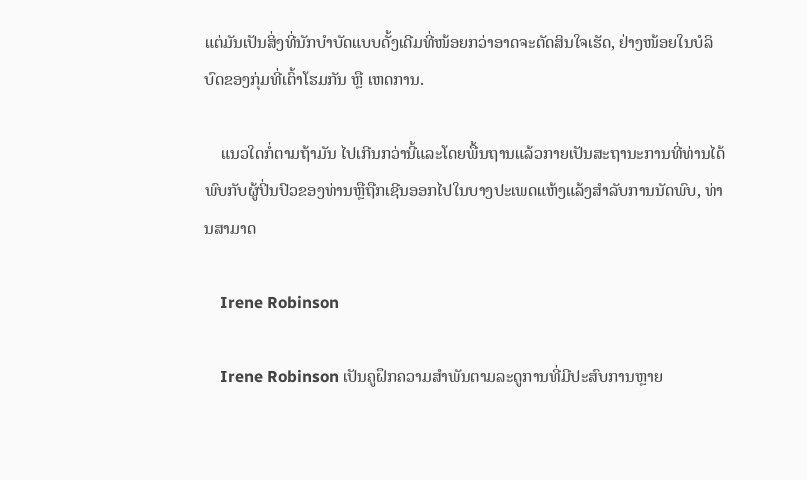ແຕ່ມັນເປັນສິ່ງທີ່ນັກບຳບັດແບບດັ້ງເດີມທີ່ໜ້ອຍກວ່າອາດຈະຕັດສິນໃຈເຮັດ, ຢ່າງໜ້ອຍໃນບໍລິບົດຂອງກຸ່ມທີ່ເຕົ້າໂຮມກັນ ຫຼື ເຫດການ.

    ແນວໃດກໍ່ຕາມຖ້າມັນ ໄປເກີນກວ່ານີ້ແລະໂດຍພື້ນຖານແລ້ວກາຍເປັນສະຖານະການທີ່ທ່ານໄດ້ພົບກັບຜູ້ປິ່ນປົວຂອງທ່ານຫຼືຖືກເຊີນອອກໄປໃນບາງປະເພດແຫ້ງແລ້ງສໍາລັບການນັດພົບ, ທ່ານສາມາດ

    Irene Robinson

    Irene Robinson ເປັນຄູຝຶກຄວາມສໍາພັນຕາມລະດູການທີ່ມີປະສົບການຫຼາຍ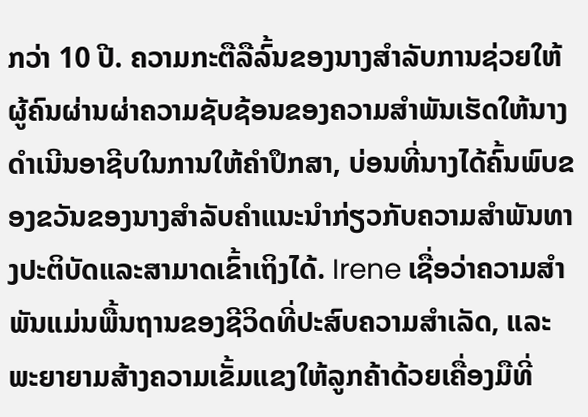ກວ່າ 10 ປີ. ຄວາມກະຕືລືລົ້ນຂອງນາງສໍາລັບການຊ່ວຍໃຫ້ຜູ້ຄົນຜ່ານຜ່າຄວາມຊັບຊ້ອນຂອງຄວາມສໍາພັນເຮັດໃຫ້ນາງດໍາເນີນອາຊີບໃນການໃຫ້ຄໍາປຶກສາ, ບ່ອນທີ່ນາງໄດ້ຄົ້ນພົບຂອງຂວັນຂອງນາງສໍາລັບຄໍາແນະນໍາກ່ຽວກັບຄວາມສໍາພັນທາງປະຕິບັດແລະສາມາດເຂົ້າເຖິງໄດ້. Irene ເຊື່ອວ່າຄວາມສຳພັນແມ່ນພື້ນຖານຂອງຊີວິດທີ່ປະສົບຄວາມສຳເລັດ, ແລະພະຍາຍາມສ້າງຄວາມເຂັ້ມແຂງໃຫ້ລູກຄ້າດ້ວຍເຄື່ອງມືທີ່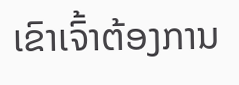ເຂົາເຈົ້າຕ້ອງການ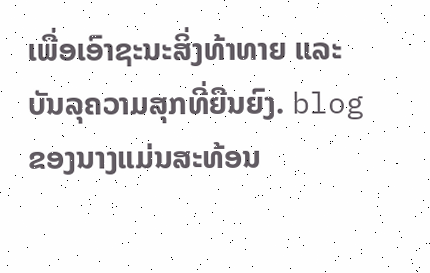ເພື່ອເອົາຊະນະສິ່ງທ້າທາຍ ແລະ ບັນລຸຄວາມສຸກທີ່ຍືນຍົງ. blog ຂອງນາງແມ່ນສະທ້ອນ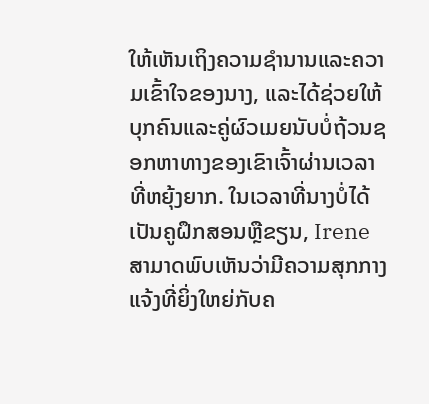ໃຫ້ເຫັນເຖິງຄວາມຊໍານານແລະຄວາມເຂົ້າໃຈຂອງນາງ, ແລະໄດ້ຊ່ວຍໃຫ້ບຸກຄົນແລະຄູ່ຜົວເມຍນັບບໍ່ຖ້ວນຊອກຫາທາງຂອງເຂົາເຈົ້າຜ່ານເວລາທີ່ຫຍຸ້ງຍາກ. ໃນເວລາທີ່ນາງບໍ່ໄດ້ເປັນຄູຝຶກສອນຫຼືຂຽນ, Irene ສາມາດພົບເຫັນວ່າມີຄວາມສຸກກາງແຈ້ງທີ່ຍິ່ງໃຫຍ່ກັບຄ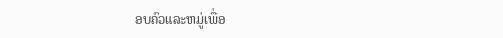ອບຄົວແລະຫມູ່ເພື່ອ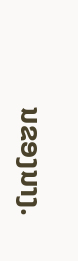ນຂອງນາງ.